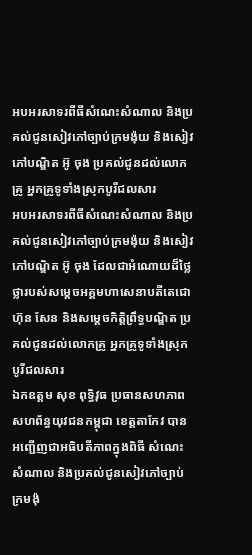អបអរសាទរពីធីសំណេះសំណាល និងប្រគល់ជូនសៀវភៅច្បាប់ក្រមង៉ុយ និងសៀវភៅបណ្ឌិត អ៊ូ ចុង ប្រគល់ជូនដល់លោកគ្រូ អ្នកគ្រូទូទាំងស្រុកបូរីជលសារ
អបអរសាទរពីធីសំណេះសំណាល និងប្រគល់ជូនសៀវភៅច្បាប់ក្រមង៉ុយ និងសៀវភៅបណ្ឌិត អ៊ូ ចុង ដែលជាអំណោយដ៏ថ្លៃថ្លារបស់សម្តេចអគ្គមហាសេនាបតីតេជោ ហ៊ុន សែន និងសម្តេចកិត្តិព្រឹទ្ធបណ្ឌិត ប្រគល់ជូនដល់លោកគ្រូ អ្នកគ្រូទូទាំងស្រុកបូរីជលសារ
ឯកឧត្តម សុខ ពុទ្ធិវុធ ប្រធានសហភាពសហព័ន្ធយុវជនកម្ពុជា ខេត្តតាកែវ បានអញ្ជើញជាអធិបតីភាពក្នុងពិធី សំណេះសំណាល និងប្រគល់ជូនសៀវភៅច្បាប់ក្រមង៉ុ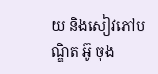យ និងសៀវភៅបណ្ឌិត អ៊ូ ចុង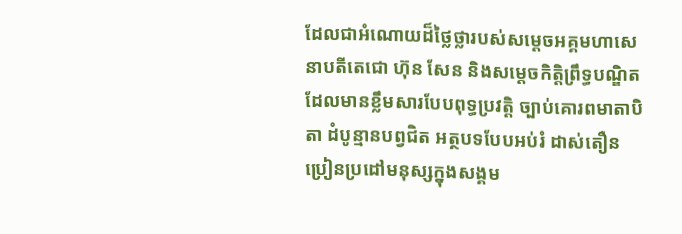ដែលជាអំណោយដ៏ថ្លៃថ្លារបស់សម្តេចអគ្គមហាសេនាបតីតេជោ ហ៊ុន សែន និងសម្តេចកិត្តិព្រឹទ្ធបណ្ឌិត ដែលមានខ្លឹមសារបែបពុទ្ធប្រវត្តិ ច្បាប់គោរពមាតាបិតា ដំបូន្មានបព្វជិត អត្ថបទបែបអប់រំ ដាស់តឿន ប្រៀនប្រដៅមនុស្សក្នុងសង្គម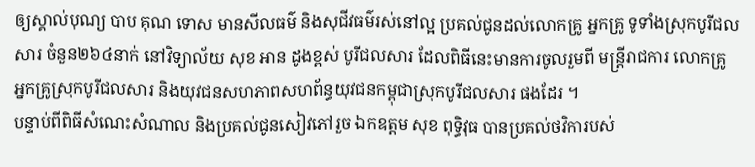ឲ្យស្គាល់បុណ្យ បាប គុណ ទោស មានសីលធម៌ និងសុជីវធម៌រស់នៅល្អ ប្រគល់ជូនដល់លោកគ្រូ អ្នកគ្រូ ទូទាំងស្រុកបូរីជលសារ ចំនួន២៦៤នាក់ នៅវិទ្យាល័យ សុខ អាន ដូងខ្ពស់ បូរីជលសារ ដែលពិធីនេះមានការចូលរួមពី មន្ត្រីរាជការ លោកគ្រូ អ្នកគ្រូស្រុកបូរីជលសារ និងយុវជនសហភាពសហព័ន្ធយុវជនកម្ពុជាស្រុកបូរីជលសារ ផងដែរ ។
បន្ទាប់ពីពិធីសំណេះសំណាល និងប្រគល់ជូនសៀវភៅរួច ឯកឧត្តម សុខ ពុទ្ធិវុធ បានប្រគល់ថវិការបស់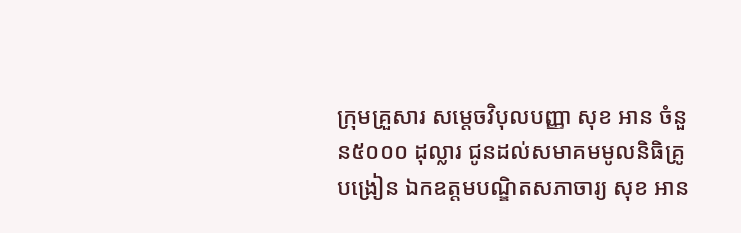ក្រុមគ្រួសារ សម្តេចវិបុលបញ្ញា សុខ អាន ចំនួន៥០០០ ដុល្លារ ជូនដល់សមាគមមូលនិធិគ្រូបង្រៀន ឯកឧត្តមបណ្ឌិតសភាចារ្យ សុខ អាន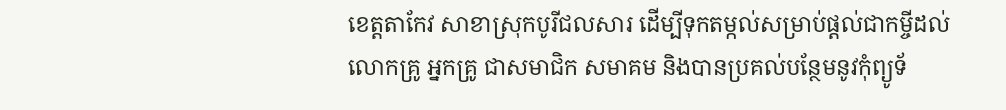ខេត្តតាកែវ សាខាស្រុកបូរីជលសារ ដើម្បីទុកតម្កល់សម្រាប់ផ្តល់ជាកម្ចីដល់ លោកគ្រូ អ្នកគ្រូ ជាសមាជិក សមាគម និងបានប្រគល់បន្ថែមនូវកុំព្យូទ័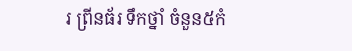រ ព្រីនធ័រ ទឹកថ្នាំ ចំនួន៥កំ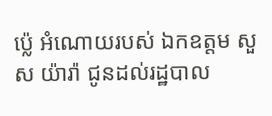ប្ល៉េ អំណោយរបស់ ឯកឧត្ដម សួស យ៉ារ៉ា ជូនដល់រដ្ឋបាល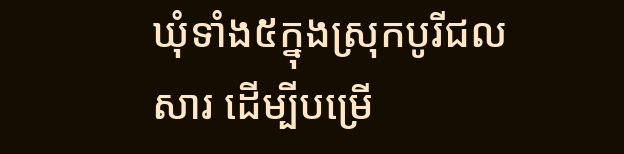ឃុំទាំង៥ក្នុងស្រុកបូរីជលសារ ដើម្បីបម្រើ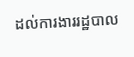ដល់ការងាររដ្ឋបាល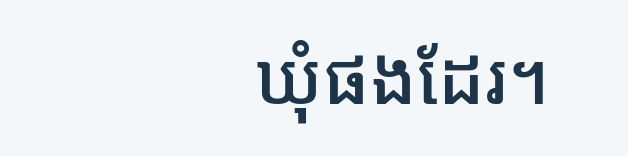ឃុំផងដែរ។